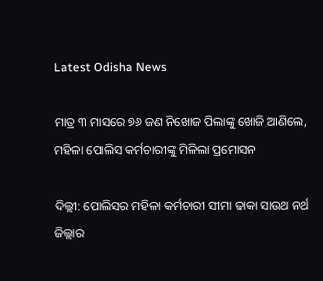Latest Odisha News

ମାତ୍ର ୩ ମାସରେ ୭୬ ଜଣ ନିଖୋଜ ପିଲାଙ୍କୁ ଖୋଜି ଆଣିଲେ, ମହିଳା ପୋଲିସ କର୍ମଚାରୀଙ୍କୁ ମିଳିଲା ପ୍ରମୋସନ

ଦିଲ୍ଲୀ: ପୋଲିସର ମହିଳା କର୍ମଚାରୀ ସୀମା ଢାକା ସାଉଥ ନର୍ଥ ଜିଲ୍ଲାର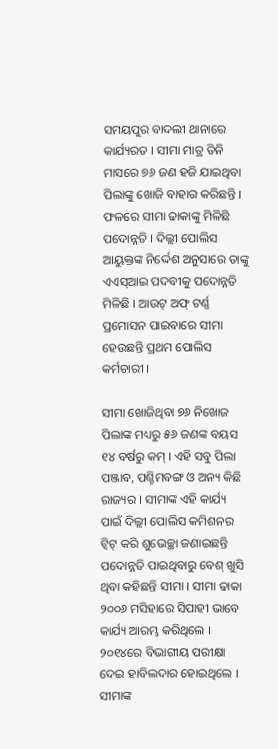ସମୟପୁର ବାଦଲୀ ଥାନାରେ କାର୍ଯ୍ୟରତ । ସୀମା ମାତ୍ର ତିନି ମାସରେ ୭୬ ଜଣ ହଜି ଯାଇଥିବା ପିଲାଙ୍କୁ ଖୋଜି ବାହାର କରିଛନ୍ତି । ଫଳରେ ସୀମା ଢାକାଙ୍କୁ ମିଳିଛି ପଦୋନ୍ନତି । ଦିଲ୍ଲୀ ପୋଲିସ ଆୟୁକ୍ତଙ୍କ ନିର୍ଦ୍ଦେଶ ଅନୁସାରେ ତାଙ୍କୁ ଏଏସ୍ଆଇ ପଦବୀକୁ ପଦୋନ୍ନତି ମିଳିଛି । ଆଉଟ୍ ଅଫ୍ ଟର୍ଣ୍ଣ ପ୍ରମୋସନ ପାଇବାରେ ସୀମା ହେଉଛନ୍ତି ପ୍ରଥମ ପୋଲିସ କର୍ମଚାରୀ ।

ସୀମା ଖୋଜିଥିବା ୭୬ ନିଖୋଜ ପିଲାଙ୍କ ମଧ୍ୟରୁ ୫୬ ଜଣଙ୍କ ବୟସ ୧୪ ବର୍ଷରୁ କମ୍ । ଏହି ସବୁ ପିଲା ପଞ୍ଜାବ, ପଶ୍ଚିମବଙ୍ଗ ଓ ଅନ୍ୟ କିଛି ରାଜ୍ୟର । ସୀମାଙ୍କ ଏହି କାର୍ଯ୍ୟ ପାଇଁ ଦିଲ୍ଲୀ ପୋଲିସ କମିଶନର ଟ୍ବିଟ୍ କରି ଶୁଭେଚ୍ଛା ଜଣାଇଛନ୍ତି  ପଦୋନ୍ନତି ପାଇଥିବାରୁ ବେଶ୍ ଖୁସି ଥିବା କହିଛନ୍ତି ସୀମା । ସୀମା ଢାକା ୨୦୦୬ ମସିହାରେ ସିପାହୀ ଭାବେ କାର୍ଯ୍ୟ ଆରମ୍ଭ କରିଥିଲେ । ୨୦୧୪ରେ ବିଭାଗୀୟ ପରୀକ୍ଷା ଦେଇ ହାବିଲଦାର ହୋଇଥିଲେ । ସୀମାଙ୍କ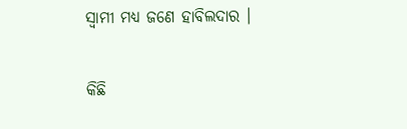ସ୍ବାମୀ ମଧ୍ୟ ଜଣେ ହାବିଲଦାର ।

କିଛି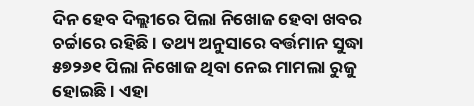ଦିନ ହେବ ଦିଲ୍ଲୀରେ ପିଲା ନିଖୋଜ ହେବା ଖବର ଚର୍ଚ୍ଚାରେ ରହିଛି । ତଥ୍ୟ ଅନୁସାରେ ବର୍ତ୍ତମାନ ସୁଦ୍ଧା ୫୭୨୬୧ ପିଲା ନିଖୋଜ ଥିବା ନେଇ ମାମଲା ରୁଜୁ ହୋଇଛି । ଏହା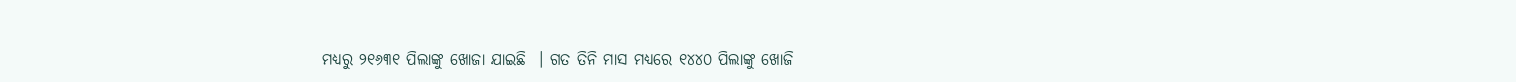ମଧ୍ୟରୁ ୨୧୬୩୧ ପିଲାଙ୍କୁ ଖୋଜା ଯାଇଛି  । ଗତ ତିନି ମାସ ମଧ୍ୟରେ ୧୪୪୦ ପିଲାଙ୍କୁ ଖୋଜି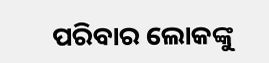ପରିବାର ଲୋକଙ୍କୁ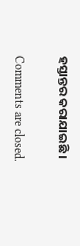ହସ୍ତାନ୍ତର କରାଯାଇଛି ।

Comments are closed.